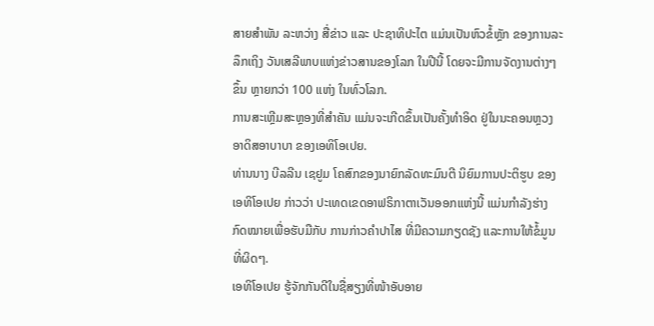ສາຍສຳພັນ ລະຫວ່າງ ສື່ຂ່າວ ແລະ ປະຊາທິປະໄຕ ແມ່ນເປັນຫົວຂໍ້ຫຼັກ ຂອງການລະ
ລຶກເຖິງ ວັນເສລີພາບແຫ່ງຂ່າວສານຂອງໂລກ ໃນປີນີ້ ໂດຍຈະມີການຈັດງານຕ່າງໆ
ຂຶ້ນ ຫຼາຍກວ່າ 100 ແຫ່ງ ໃນທົ່ວໂລກ.
ການສະເຫຼີມສະຫຼອງທີ່ສຳຄັນ ແມ່ນຈະເກີດຂຶ້ນເປັນຄັ້ງທຳອິດ ຢູ່ໃນນະຄອນຫຼວງ
ອາດິສອາບາບາ ຂອງເອທິໂອເປຍ.
ທ່ານນາງ ບີລລີນ ເຊຢູມ ໂຄສົກຂອງນາຍົກລັດທະມົນຕີ ນິຍົມການປະຕິຮູບ ຂອງ
ເອທິໂອເປຍ ກ່າວວ່າ ປະເທດເຂດອາຟຣິກາຕາເວັນອອກແຫ່ງນີ້ ແມ່ນກຳລັງຮ່າງ
ກົດໝາຍເພື່ອຮັບມືກັບ ການກ່າວຄຳປາໄສ ທີ່ມີຄວາມກຽດຊັງ ແລະການໃຫ້ຂໍ້ມູນ
ທີ່ຜິດໆ.
ເອທິໂອເປຍ ຮູ້ຈັກກັນດີໃນຊື່ສຽງທີ່ໜ້າອັບອາຍ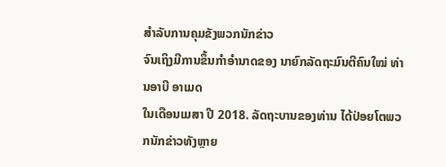ສຳລັບການຄຸມຂັງພວກນັກຂ່າວ
ຈົນເຖິງມີການຂຶ້ນກຳອຳນາດຂອງ ນາຍົກລັດຖະມົນຕີຄົນໃໝ່ ທ່ານອາບີ ອາເມດ
ໃນເດືອນເມສາ ປີ 2018. ລັດຖະບານຂອງທ່ານ ໄດ້ປ່ອຍໂຕພວກນັກຂ່າວທັງຫຼາຍ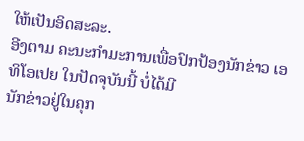ໃຫ້ເປັນອິດສະລະ.
ອີງຕາມ ຄະນະກຳມະການເພື່ອປົກປ້ອງນັກຂ່າວ ເອທິໂອເປຍ ໃນປັດຈຸບັນນີ້ ບໍ່ໄດ້ມີ
ນັກຂ່າວຢູ່ໃນຄຸກ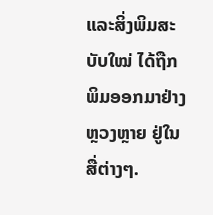ແລະສິ່ງພິມສະບັບໃໝ່ ໄດ້ຖືກພິມອອກມາຢ່າງຫຼວງຫຼາຍ ຢູ່ໃນ
ສື່ຕ່າງໆ.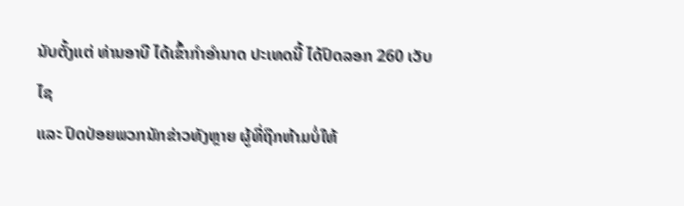ນັບຕັ້ງແຕ່ ທ່ານອາບີ ໄດ້ເຂົ້າກຳອຳນາດ ປະເທດນີ້ ໄດ້ປົດລອກ 260 ເວັບໄຊ
ແລະ ປົດປ່ອຍພວກນັກຂ່າວທັງຫຼາຍ ຜູ້ທີ່ຖືກຫ້າມບໍ່ໃຫ້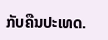ກັບຄືນປະເທດ.